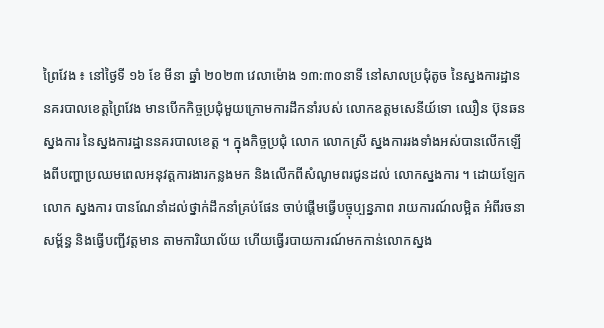ព្រៃវែង ៖ នៅថ្ងៃទី ១៦ ខែ មីនា ឆ្នាំ ២០២៣ វេលាម៉ោង ១៣:៣០នាទី នៅសាលប្រជុំតូច នៃស្នងការដ្ឋាននគរបាលខេត្តព្រៃវែង មានបើកកិច្ចប្រជុំមួយក្រោមការដឹកនាំរបស់ លោកឧត្ដមសេនីយ៍ទោ ឈឿន ប៊ុនឆន ស្នងការ នៃស្នងការដ្ឋាននគរបាលខេត្ត ។ ក្នុងកិច្ចប្រជុំ លោក លោកស្រី ស្នងការរងទាំងអស់បានលើកឡើងពីបញ្ហាប្រឈមពេលអនុវត្តការងារកន្លងមក និងលើកពីសំណូមពរជូនដល់ លោកស្នងការ ។ ដោយឡែកលោក ស្នងការ បានណែនាំដល់ថ្នាក់ដឹកនាំគ្រប់ផែន ចាប់ផ្តើមធ្វើបច្ចុប្បន្នភាព រាយការណ៍លម្អិត អំពីរចនាសម្ព័ន្ធ និងធ្វើបញ្ជីវត្តមាន តាមការិយាល័យ ហើយធ្វើរបាយការណ៍មកកាន់លោកស្នង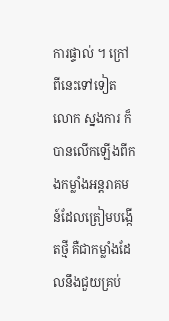ការផ្ទាល់ ។ ក្រៅពីនេះទៅទៀតលោក ស្នងការ ក៏បានលើកឡើងពីកងកម្លាំងអន្តរាគមន៍ដែលត្រៀមបង្កើតថ្មី គឺជាកម្លាំងដែលនឹងជួយគ្រប់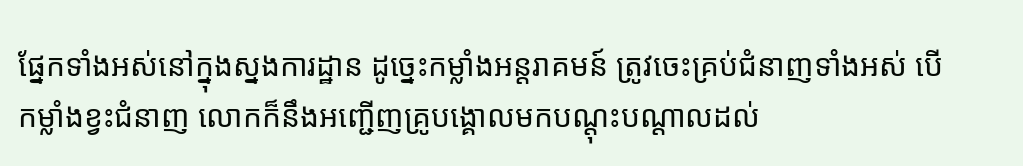ផ្នែកទាំងអស់នៅក្នុងស្នងការដ្ឋាន ដូច្នេះកម្លាំងអន្តរាគមន៍ ត្រូវចេះគ្រប់ជំនាញទាំងអស់ បើកម្លាំងខ្វះជំនាញ លោកក៏នឹងអញ្ជើញគ្រូបង្គោលមកបណ្តុះបណ្ដាលដល់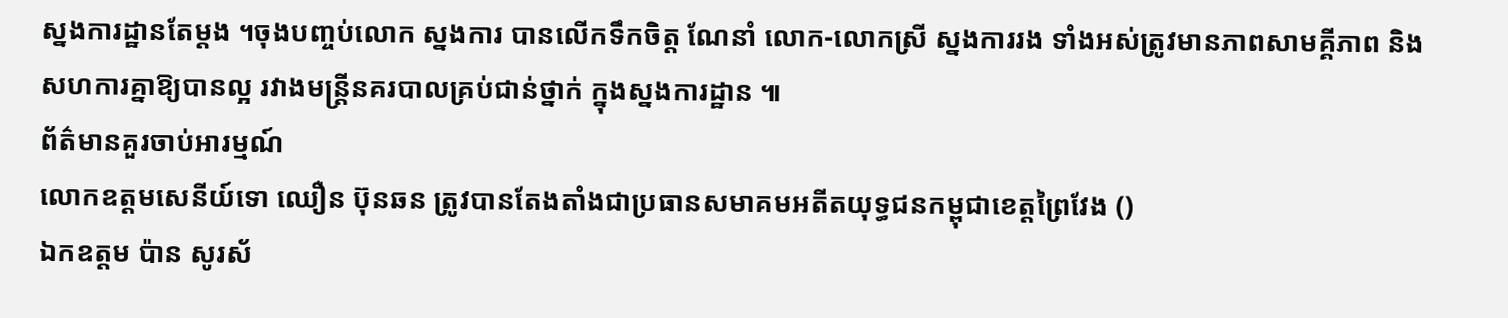ស្នងការដ្ឋានតែម្ដង ។ចុងបញ្ចប់លោក ស្នងការ បានលើកទឹកចិត្ត ណែនាំ លោក-លោកស្រី ស្នងការរង ទាំងអស់ត្រូវមានភាពសាមគ្គីភាព និងសហការគ្នាឱ្យបានល្អ រវាងមន្ត្រីនគរបាលគ្រប់ជាន់ថ្នាក់ ក្នុងស្នងការដ្ឋាន ៕
ព័ត៌មានគួរចាប់អារម្មណ៍
លោកឧត្តមសេនីយ៍ទោ ឈឿន ប៊ុនឆន ត្រូវបានតែងតាំងជាប្រធានសមាគមអតីតយុទ្ធជនកម្ពុជាខេត្តព្រៃវែង ()
ឯកឧត្តម ប៉ាន សូរស័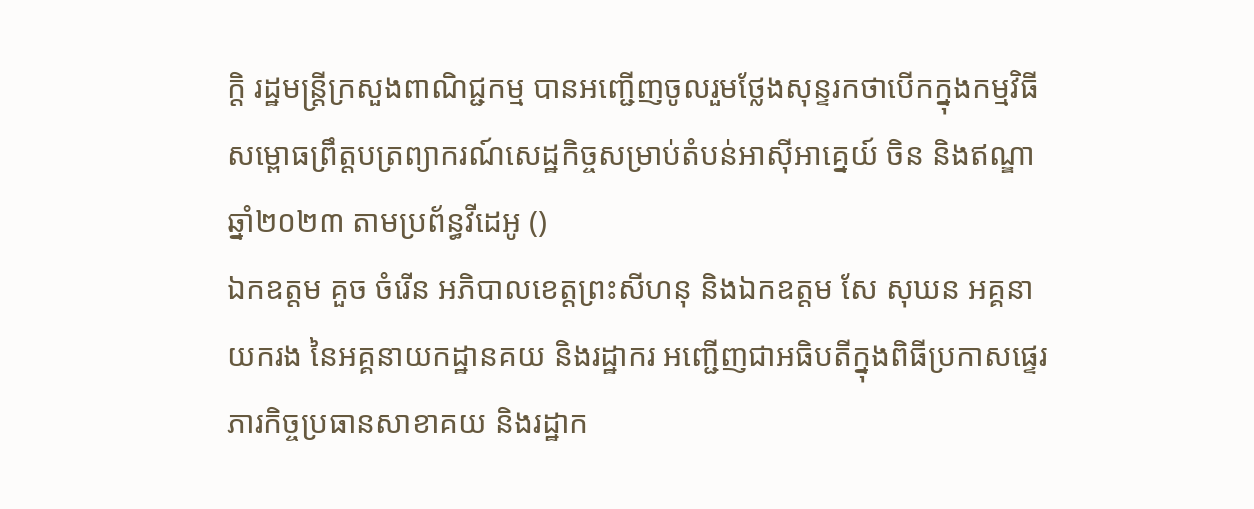ក្តិ រដ្ឋមន្ត្រីក្រសួងពាណិជ្ជកម្ម បានអញ្ជើញចូលរួមថ្លែងសុន្ទរកថាបើកក្នុងកម្មវិធីសម្ពោធព្រឹត្តបត្រព្យាករណ៍សេដ្ឋកិច្ចសម្រាប់តំបន់អាស៊ីអាគ្នេយ៍ ចិន និងឥណ្ឌា ឆ្នាំ២០២៣ តាមប្រព័ន្ធវីដេអូ ()
ឯកឧត្តម គួច ចំរើន អភិបាលខេត្តព្រះសីហនុ និងឯកឧត្តម សែ សុឃន អគ្គនាយករង នៃអគ្គនាយកដ្ឋានគយ និងរដ្ឋាករ អញ្ជើញជាអធិបតីក្នុងពិធីប្រកាសផ្ទេរភារកិច្ចប្រធានសាខាគយ និងរដ្ឋាក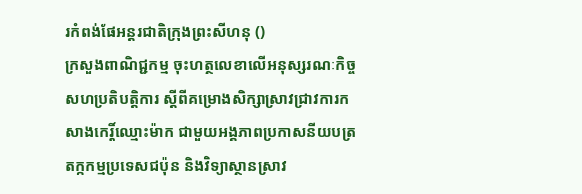រកំពង់ផែអន្តរជាតិក្រុងព្រះសីហនុ ()
ក្រសួងពាណិជ្ជកម្ម ចុះហត្ថលេខាលើអនុស្សរណៈកិច្ចសហប្រតិបត្តិការ ស្តីពីគម្រោងសិក្សាស្រាវជ្រាវការកសាងកេរ្តិ៍ឈ្មោះម៉ាក ជាមួយអង្គភាពប្រកាសនីយបត្រតក្កកម្មប្រទេសជប៉ុន និងវិទ្យាស្ថានស្រាវ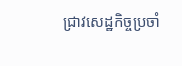ជ្រាវសេដ្ឋកិច្ចប្រចាំ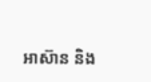អាស៊ាន និង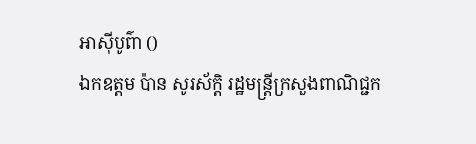អាស៊ីបូព៌ា ()
ឯកឧត្តម ប៉ាន សូរស័ក្តិ រដ្ឋមន្រ្តីក្រសួងពាណិជ្ជក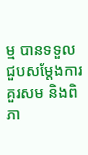ម្ម បានទទួលជួបសម្តែងការគួរសម និងពិភា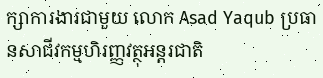ក្សាការងារជាមួយ លោក Asad Yaqub ប្រធានសាជីវកម្មហិរញ្ញវត្ថុអន្តរជាតិ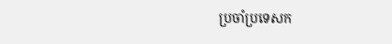ប្រចាំប្រទេសក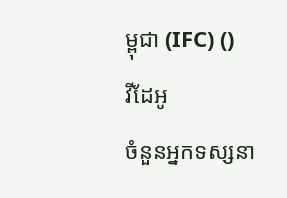ម្ពុជា (IFC) ()
វីដែអូ
ចំនួនអ្នកទស្សនា